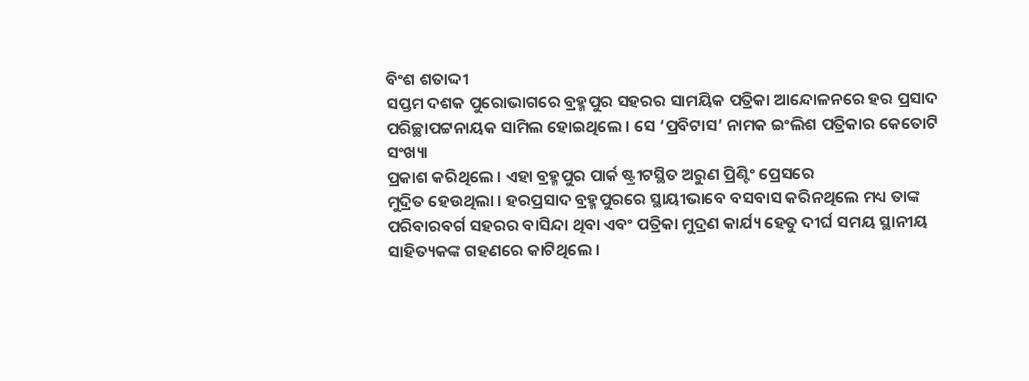ବିଂଶ ଶତାଦ୍ଦୀ
ସପ୍ତମ ଦଶକ ପୁରୋଭାଗରେ ବ୍ରହ୍ମପୁର ସହରର ସାମୟିକ ପତ୍ରିକା ଆନ୍ଦୋଳନରେ ହର ପ୍ରସାଦ
ପରିଚ୍ଛାପଟ୍ଟନାୟକ ସାମିଲ ହୋଇଥିଲେ । ସେ ‘ପ୍ରବିଟାସ’ ନାମକ ଇଂଲିଶ ପତ୍ରିକାର କେତୋଟି ସଂଖ୍ୟା
ପ୍ରକାଶ କରିଥିଲେ । ଏହା ବ୍ରହ୍ମପୁର ପାର୍କ ଷ୍ଟ୍ରୀଟସ୍ଥିତ ଅରୁଣ ପ୍ରିଣ୍ଟିଂ ପ୍ରେସରେ
ମୁଦ୍ରିତ ହେଉଥିଲା । ହରପ୍ରସାଦ ବ୍ରହ୍ମପୁରରେ ସ୍ଥାୟୀଭାବେ ବସବାସ କରିନଥିଲେ ମଧ୍ୟ ତାଙ୍କ
ପରିବାରବର୍ଗ ସହରର ବାସିନ୍ଦା ଥିବା ଏବଂ ପତ୍ରିକା ମୁଦ୍ରଣ କାର୍ଯ୍ୟ ହେତୁ ଦୀର୍ଘ ସମୟ ସ୍ଥାନୀୟ
ସାହିତ୍ୟକଙ୍କ ଗହଣରେ କାଟିଥିଲେ ।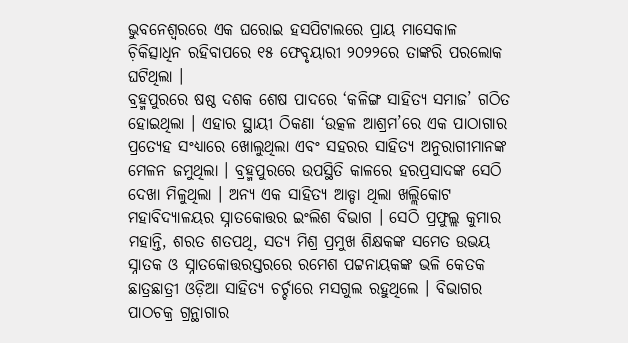ଭୁବନେଶ୍ୱରରେ ଏକ ଘରୋଇ ହସପିଟାଲରେ ପ୍ରାୟ ମାସେକାଳ
ଚ଼ିକିତ୍ସାଧିନ ରହିବାପରେ ୧୫ ଫେବୃୟାରୀ ୨୦୨୨ରେ ତାଙ୍କରି ପରଲୋକ ଘଟିଥିଲା ।
ବ୍ରହ୍ମପୁରରେ ଷଷ୍ଠ ଦଶକ ଶେଷ ପାଦରେ ‘କଳିଙ୍ଗ ସାହିତ୍ୟ ସମାଜ’ ଗଠିତ ହୋଇଥିଲା । ଏହାର ସ୍ଥାୟୀ ଠିକଣା ‘ଉତ୍କଳ ଆଶ୍ରମ’ରେ ଏକ ପାଠାଗାର ପ୍ରତ୍ୟେହ ସଂଧ୍ୟାରେ ଖୋଲୁଥିଲା ଏବଂ ସହରର ସାହିତ୍ୟ ଅନୁରାଗୀମାନଙ୍କ ମେଳନ ଜମୁଥିଲା । ବ୍ରହ୍ମପୁରରେ ଉପସ୍ଥିତି କାଳରେ ହରପ୍ରସାଦଙ୍କ ସେଠି ଦେଖା ମିଳୁଥିଲା । ଅନ୍ୟ ଏକ ସାହିତ୍ୟ ଆଡ୍ଡା ଥିଲା ଖଲ୍ଲିକୋଟ ମହାବିଦ୍ୟାଳୟର ସ୍ନାତକୋତ୍ତର ଇଂଲିଶ ବିଭାଗ । ସେଠି ପ୍ରଫୁଲ୍ଲ କୁମାର ମହାନ୍ତି, ଶରତ ଶତପଥି, ସତ୍ୟ ମିଶ୍ର ପ୍ରମୁଖ ଶିକ୍ଷକଙ୍କ ସମେତ ଉଭୟ ସ୍ନାତକ ଓ ସ୍ନାତକୋତ୍ତରସ୍ତରରେ ରମେଶ ପଟ୍ଟନାୟକଙ୍କ ଭଳି କେତକ ଛାତ୍ରଛାତ୍ରୀ ଓଡ଼ିଆ ସାହିତ୍ୟ ଚର୍ଚ୍ଚାରେ ମସଗୁଲ ରହୁଥିଲେ । ବିଭାଗର ପାଠଚକ୍ର ଗ୍ରନ୍ଥାଗାର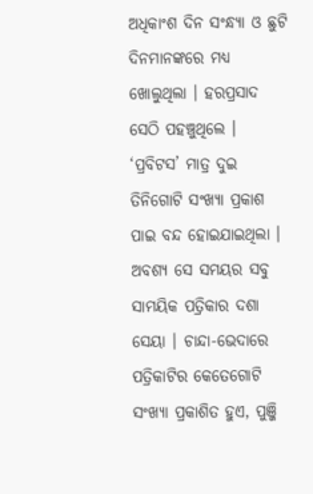ଅଧିକାଂଶ ଦିନ ସଂନ୍ଧ୍ୟା ଓ ଛୁଟି ଦିନମାନଙ୍କରେ ମଧ୍ୟ ଖୋଲୁଥିଲା । ହରପ୍ରସାଦ ସେଠି ପହଞ୍ଚୁଥିଲେ ।
‘ପ୍ରବିଟସ’ ମାତ୍ର ଦୁଇ ତିନିଗୋଟି ସଂଖ୍ୟା ପ୍ରକାଶ ପାଇ ବନ୍ଦ ହୋଇଯାଇଥିଲା । ଅବଶ୍ୟ ସେ ସମୟର ସବୁ ସାମୟିକ ପତ୍ରିକାର ଦଶା ସେୟା । ଚାନ୍ଦା-ଭେଦାରେ ପତ୍ରିକାଟିର କେତେଗୋଟି ସଂଖ୍ୟା ପ୍ରକାଶିତ ହୁଏ, ପୁଞ୍ଜି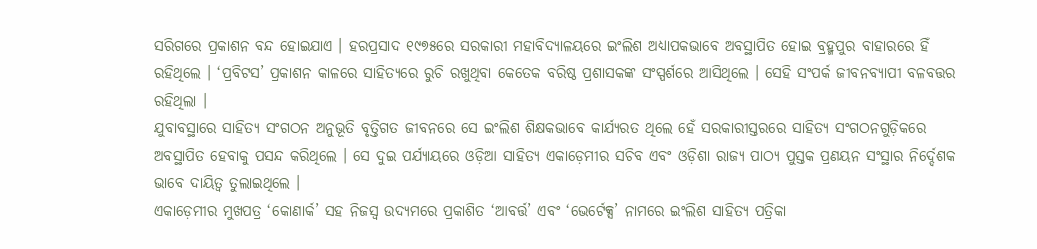ସରିଗରେ ପ୍ରକାଶନ ବନ୍ଦ ହୋଇଯାଏ । ହରପ୍ରସାଦ ୧୯୭୫ରେ ସରକାରୀ ମହାବିଦ୍ୟାଳୟରେ ଇଂଲିଶ ଅଧ୍ୟାପକଭାବେ ଅବସ୍ଥାପିତ ହୋଇ ବ୍ରହ୍ମପୁର ବାହାରରେ ହିଁ ରହିଥିଲେ । ‘ପ୍ରବିଟସ’ ପ୍ରକାଶନ କାଳରେ ସାହିତ୍ୟରେ ରୁଚି ରଖୁଥିବା କେତେକ ବରିଷ୍ଠ ପ୍ରଶାସକଙ୍କ ସଂସ୍ପର୍ଶରେ ଆସିଥିଲେ । ସେହି ସଂପର୍କ ଜୀବନବ୍ୟାପୀ ବଳବତ୍ତର ରହିଥିଲା ।
ଯୁବାବସ୍ଥାରେ ସାହିତ୍ୟ ସଂଗଠନ ଅନୁଭୂତି ବୃତ୍ତିଗତ ଜୀବନରେ ସେ ଇଂଲିଶ ଶିକ୍ଷକଭାବେ କାର୍ଯ୍ୟରତ ଥିଲେ ହେଁ ସରକାରୀସ୍ତରରେ ସାହିତ୍ୟ ସଂଗଠନଗୁଡ଼ିକରେ ଅବସ୍ଥାପିତ ହେବାକୁ ପସନ୍ଦ କରିଥିଲେ । ସେ ଦୁଇ ପର୍ଯ୍ୟାୟରେ ଓଡ଼ିଆ ସାହିତ୍ୟ ଏକାଡ଼େମୀର ସଚିବ ଏବଂ ଓଡ଼ିଶା ରାଜ୍ୟ ପାଠ୍ୟ ପୁସ୍ତକ ପ୍ରଣୟନ ସଂସ୍ଥାର ନିର୍ଦ୍ଦେଶକ ଭାବେ ଦାୟିତ୍ୱ ତୁଲାଇଥିଲେ ।
ଏକାଡ଼େମୀର ମୁଖପତ୍ର ‘କୋଣାର୍କ’ ସହ ନିଜସ୍ୱ ଉଦ୍ୟମରେ ପ୍ରକାଶିତ ‘ଆବର୍ତ୍ତ’ ଏବଂ ‘ଭେର୍ଟେକ୍ସ’ ନାମରେ ଇଂଲିଶ ସାହିତ୍ୟ ପତ୍ରିକା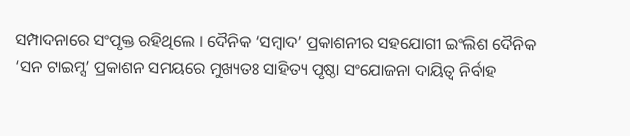ସମ୍ପାଦନାରେ ସଂପୃକ୍ତ ରହିଥିଲେ । ଦୈନିକ ‘ସମ୍ୱାଦ’ ପ୍ରକାଶନୀର ସହଯୋଗୀ ଇଂଲିଶ ଦୈନିକ ‘ସନ ଟାଇମ୍ସ’ ପ୍ରକାଶନ ସମୟରେ ମୁଖ୍ୟତଃ ସାହିତ୍ୟ ପୃଷ୍ଠା ସଂଯୋଜନା ଦାୟିତ୍ୱ ନିର୍ବାହ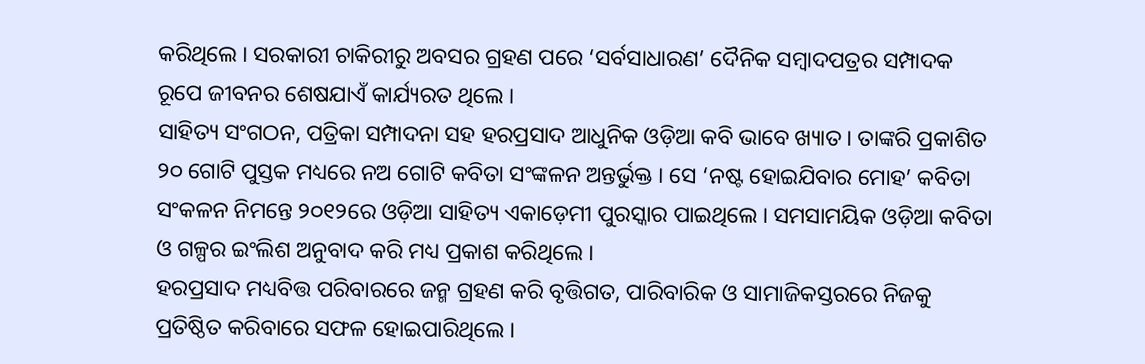କରିଥିଲେ । ସରକାରୀ ଚାକିରୀରୁ ଅବସର ଗ୍ରହଣ ପରେ ‘ସର୍ବସାଧାରଣ’ ଦୈନିକ ସମ୍ୱାଦପତ୍ରର ସମ୍ପାଦକ ରୂପେ ଜୀବନର ଶେଷଯାଏଁ କାର୍ଯ୍ୟରତ ଥିଲେ ।
ସାହିତ୍ୟ ସଂଗଠନ, ପତ୍ରିକା ସମ୍ପାଦନା ସହ ହରପ୍ରସାଦ ଆଧୁନିକ ଓଡ଼ିଆ କବି ଭାବେ ଖ୍ୟାତ । ତାଙ୍କରି ପ୍ରକାଶିତ ୨୦ ଗୋଟି ପୁସ୍ତକ ମଧ୍ୟରେ ନଅ ଗୋଟି କବିତା ସଂଙ୍କଳନ ଅନ୍ତର୍ଭୁକ୍ତ । ସେ ‘ନଷ୍ଟ ହୋଇଯିବାର ମୋହ’ କବିତା ସଂକଳନ ନିମନ୍ତେ ୨୦୧୨ରେ ଓଡ଼ିଆ ସାହିତ୍ୟ ଏକାଡ଼େମୀ ପୁରସ୍କାର ପାଇଥିଲେ । ସମସାମୟିକ ଓଡ଼ିଆ କବିତା ଓ ଗଳ୍ପର ଇଂଲିଶ ଅନୁବାଦ କରି ମଧ୍ୟ ପ୍ରକାଶ କରିଥିଲେ ।
ହରପ୍ରସାଦ ମଧ୍ୟବିତ୍ତ ପରିବାରରେ ଜନ୍ମ ଗ୍ରହଣ କରି ବୃତ୍ତିଗତ, ପାରିବାରିକ ଓ ସାମାଜିକସ୍ତରରେ ନିଜକୁ ପ୍ରତିଷ୍ଠିତ କରିବାରେ ସଫଳ ହୋଇପାରିଥିଲେ ।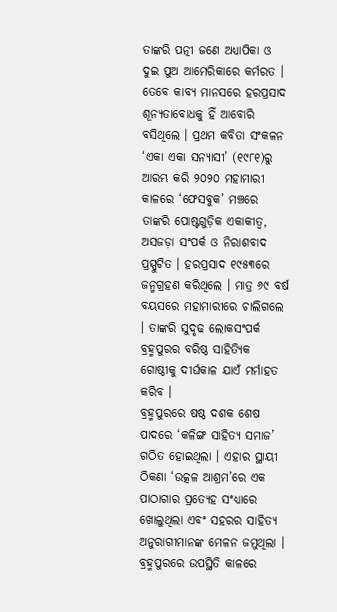ତାଙ୍କରି ପତ୍ନୀ ଜଣେ ଅଧ୍ୟାପିକା ଓ ଦୁଇ ପୁଅ ଆମେରିକାରେ କର୍ମରତ । ତେବେ କାବ୍ୟ ମାନସରେ ହରପ୍ରସାଦ ଶୂନ୍ୟତାବୋଧକୁ ହିଁ ଆବୋରି ବସିଥିଲେ । ପ୍ରଥମ କବିତା ସଂକଳନ ‘ଏକା ଏକା ସନ୍ୟାସୀ’ (୧୯୮୧)ରୁ ଆରମ୍ଭ କରି ୨୦୨୦ ମହାମାରୀ କାଳରେ ‘ଫେସବୁକ’ ମଞ୍ଚରେ ତାଙ୍କରି ପୋଷ୍ଟଗୁଡ଼ିକ ଏକାକୀତ୍ୱ, ଅସଜଡ଼ା ସଂପର୍କ ଓ ନିରାଶବାଦ ପ୍ରସ୍ପୁଟିତ । ହରପ୍ରସାଦ ୧୯୫୩ରେ ଜନ୍ମଗ୍ରହଣ କରିଥିଲେ । ମାତ୍ର ୬୯ ବର୍ଷ ବୟସରେ ମହାମାରୀରେ ଚାଲିଗଲେ । ତାଙ୍କରି ସୁଦୃଢ ଲୋକସଂପର୍କ ବ୍ରହ୍ମପୁରର ବରିଷ୍ଠ ସାହିତ୍ୟିକ ଗୋଷ୍ଠୀକୁ ଦୀର୍ଘକାଳ ଯାଏଁ ମର୍ମାହତ କରିବ ।
ବ୍ରହ୍ମପୁରରେ ଷଷ୍ଠ ଦଶକ ଶେଷ ପାଦରେ ‘କଳିଙ୍ଗ ସାହିତ୍ୟ ସମାଜ’ ଗଠିତ ହୋଇଥିଲା । ଏହାର ସ୍ଥାୟୀ ଠିକଣା ‘ଉତ୍କଳ ଆଶ୍ରମ’ରେ ଏକ ପାଠାଗାର ପ୍ରତ୍ୟେହ ସଂଧ୍ୟାରେ ଖୋଲୁଥିଲା ଏବଂ ସହରର ସାହିତ୍ୟ ଅନୁରାଗୀମାନଙ୍କ ମେଳନ ଜମୁଥିଲା । ବ୍ରହ୍ମପୁରରେ ଉପସ୍ଥିତି କାଳରେ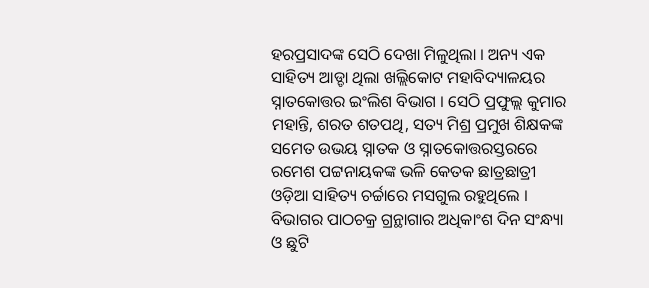ହରପ୍ରସାଦଙ୍କ ସେଠି ଦେଖା ମିଳୁଥିଲା । ଅନ୍ୟ ଏକ ସାହିତ୍ୟ ଆଡ୍ଡା ଥିଲା ଖଲ୍ଲିକୋଟ ମହାବିଦ୍ୟାଳୟର ସ୍ନାତକୋତ୍ତର ଇଂଲିଶ ବିଭାଗ । ସେଠି ପ୍ରଫୁଲ୍ଲ କୁମାର ମହାନ୍ତି, ଶରତ ଶତପଥି, ସତ୍ୟ ମିଶ୍ର ପ୍ରମୁଖ ଶିକ୍ଷକଙ୍କ ସମେତ ଉଭୟ ସ୍ନାତକ ଓ ସ୍ନାତକୋତ୍ତରସ୍ତରରେ ରମେଶ ପଟ୍ଟନାୟକଙ୍କ ଭଳି କେତକ ଛାତ୍ରଛାତ୍ରୀ ଓଡ଼ିଆ ସାହିତ୍ୟ ଚର୍ଚ୍ଚାରେ ମସଗୁଲ ରହୁଥିଲେ । ବିଭାଗର ପାଠଚକ୍ର ଗ୍ରନ୍ଥାଗାର ଅଧିକାଂଶ ଦିନ ସଂନ୍ଧ୍ୟା ଓ ଛୁଟି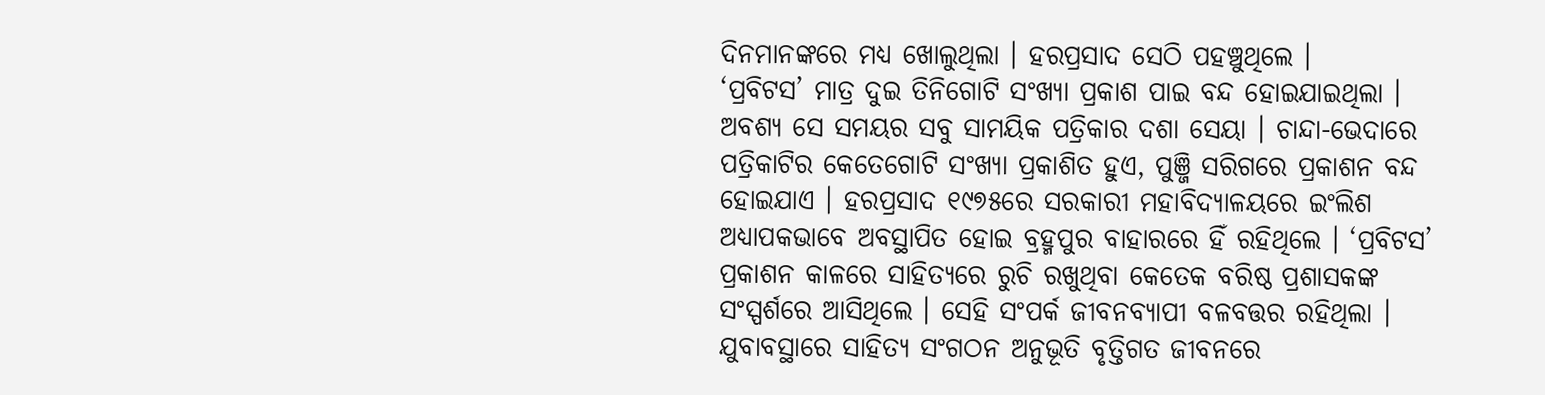ଦିନମାନଙ୍କରେ ମଧ୍ୟ ଖୋଲୁଥିଲା । ହରପ୍ରସାଦ ସେଠି ପହଞ୍ଚୁଥିଲେ ।
‘ପ୍ରବିଟସ’ ମାତ୍ର ଦୁଇ ତିନିଗୋଟି ସଂଖ୍ୟା ପ୍ରକାଶ ପାଇ ବନ୍ଦ ହୋଇଯାଇଥିଲା । ଅବଶ୍ୟ ସେ ସମୟର ସବୁ ସାମୟିକ ପତ୍ରିକାର ଦଶା ସେୟା । ଚାନ୍ଦା-ଭେଦାରେ ପତ୍ରିକାଟିର କେତେଗୋଟି ସଂଖ୍ୟା ପ୍ରକାଶିତ ହୁଏ, ପୁଞ୍ଜି ସରିଗରେ ପ୍ରକାଶନ ବନ୍ଦ ହୋଇଯାଏ । ହରପ୍ରସାଦ ୧୯୭୫ରେ ସରକାରୀ ମହାବିଦ୍ୟାଳୟରେ ଇଂଲିଶ ଅଧ୍ୟାପକଭାବେ ଅବସ୍ଥାପିତ ହୋଇ ବ୍ରହ୍ମପୁର ବାହାରରେ ହିଁ ରହିଥିଲେ । ‘ପ୍ରବିଟସ’ ପ୍ରକାଶନ କାଳରେ ସାହିତ୍ୟରେ ରୁଚି ରଖୁଥିବା କେତେକ ବରିଷ୍ଠ ପ୍ରଶାସକଙ୍କ ସଂସ୍ପର୍ଶରେ ଆସିଥିଲେ । ସେହି ସଂପର୍କ ଜୀବନବ୍ୟାପୀ ବଳବତ୍ତର ରହିଥିଲା ।
ଯୁବାବସ୍ଥାରେ ସାହିତ୍ୟ ସଂଗଠନ ଅନୁଭୂତି ବୃତ୍ତିଗତ ଜୀବନରେ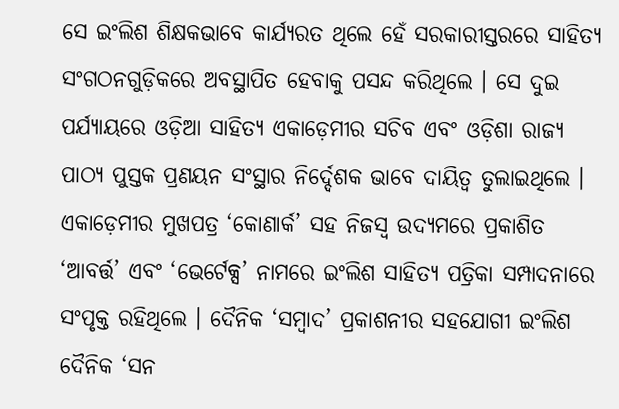ସେ ଇଂଲିଶ ଶିକ୍ଷକଭାବେ କାର୍ଯ୍ୟରତ ଥିଲେ ହେଁ ସରକାରୀସ୍ତରରେ ସାହିତ୍ୟ ସଂଗଠନଗୁଡ଼ିକରେ ଅବସ୍ଥାପିତ ହେବାକୁ ପସନ୍ଦ କରିଥିଲେ । ସେ ଦୁଇ ପର୍ଯ୍ୟାୟରେ ଓଡ଼ିଆ ସାହିତ୍ୟ ଏକାଡ଼େମୀର ସଚିବ ଏବଂ ଓଡ଼ିଶା ରାଜ୍ୟ ପାଠ୍ୟ ପୁସ୍ତକ ପ୍ରଣୟନ ସଂସ୍ଥାର ନିର୍ଦ୍ଦେଶକ ଭାବେ ଦାୟିତ୍ୱ ତୁଲାଇଥିଲେ ।
ଏକାଡ଼େମୀର ମୁଖପତ୍ର ‘କୋଣାର୍କ’ ସହ ନିଜସ୍ୱ ଉଦ୍ୟମରେ ପ୍ରକାଶିତ ‘ଆବର୍ତ୍ତ’ ଏବଂ ‘ଭେର୍ଟେକ୍ସ’ ନାମରେ ଇଂଲିଶ ସାହିତ୍ୟ ପତ୍ରିକା ସମ୍ପାଦନାରେ ସଂପୃକ୍ତ ରହିଥିଲେ । ଦୈନିକ ‘ସମ୍ୱାଦ’ ପ୍ରକାଶନୀର ସହଯୋଗୀ ଇଂଲିଶ ଦୈନିକ ‘ସନ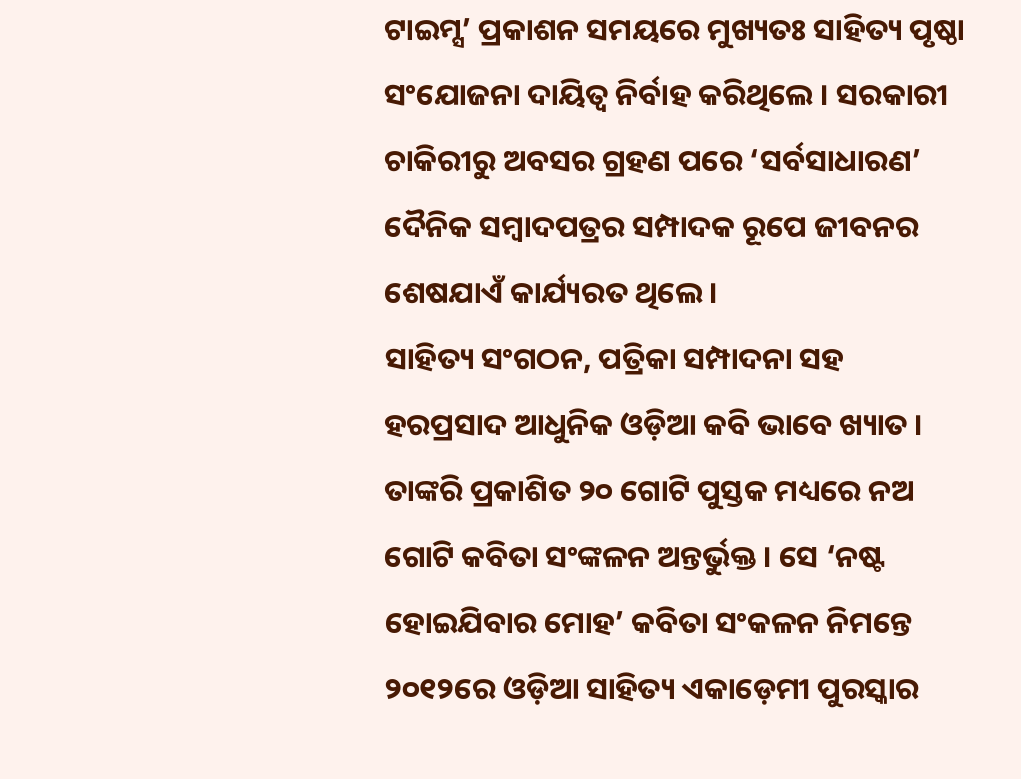ଟାଇମ୍ସ’ ପ୍ରକାଶନ ସମୟରେ ମୁଖ୍ୟତଃ ସାହିତ୍ୟ ପୃଷ୍ଠା ସଂଯୋଜନା ଦାୟିତ୍ୱ ନିର୍ବାହ କରିଥିଲେ । ସରକାରୀ ଚାକିରୀରୁ ଅବସର ଗ୍ରହଣ ପରେ ‘ସର୍ବସାଧାରଣ’ ଦୈନିକ ସମ୍ୱାଦପତ୍ରର ସମ୍ପାଦକ ରୂପେ ଜୀବନର ଶେଷଯାଏଁ କାର୍ଯ୍ୟରତ ଥିଲେ ।
ସାହିତ୍ୟ ସଂଗଠନ, ପତ୍ରିକା ସମ୍ପାଦନା ସହ ହରପ୍ରସାଦ ଆଧୁନିକ ଓଡ଼ିଆ କବି ଭାବେ ଖ୍ୟାତ । ତାଙ୍କରି ପ୍ରକାଶିତ ୨୦ ଗୋଟି ପୁସ୍ତକ ମଧ୍ୟରେ ନଅ ଗୋଟି କବିତା ସଂଙ୍କଳନ ଅନ୍ତର୍ଭୁକ୍ତ । ସେ ‘ନଷ୍ଟ ହୋଇଯିବାର ମୋହ’ କବିତା ସଂକଳନ ନିମନ୍ତେ ୨୦୧୨ରେ ଓଡ଼ିଆ ସାହିତ୍ୟ ଏକାଡ଼େମୀ ପୁରସ୍କାର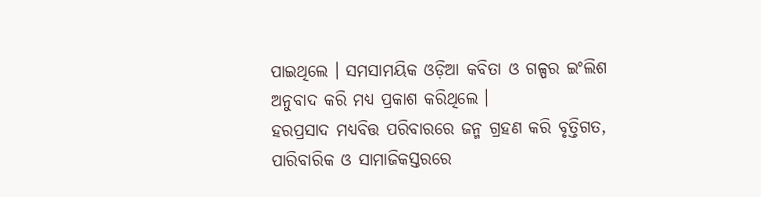ପାଇଥିଲେ । ସମସାମୟିକ ଓଡ଼ିଆ କବିତା ଓ ଗଳ୍ପର ଇଂଲିଶ ଅନୁବାଦ କରି ମଧ୍ୟ ପ୍ରକାଶ କରିଥିଲେ ।
ହରପ୍ରସାଦ ମଧ୍ୟବିତ୍ତ ପରିବାରରେ ଜନ୍ମ ଗ୍ରହଣ କରି ବୃତ୍ତିଗତ, ପାରିବାରିକ ଓ ସାମାଜିକସ୍ତରରେ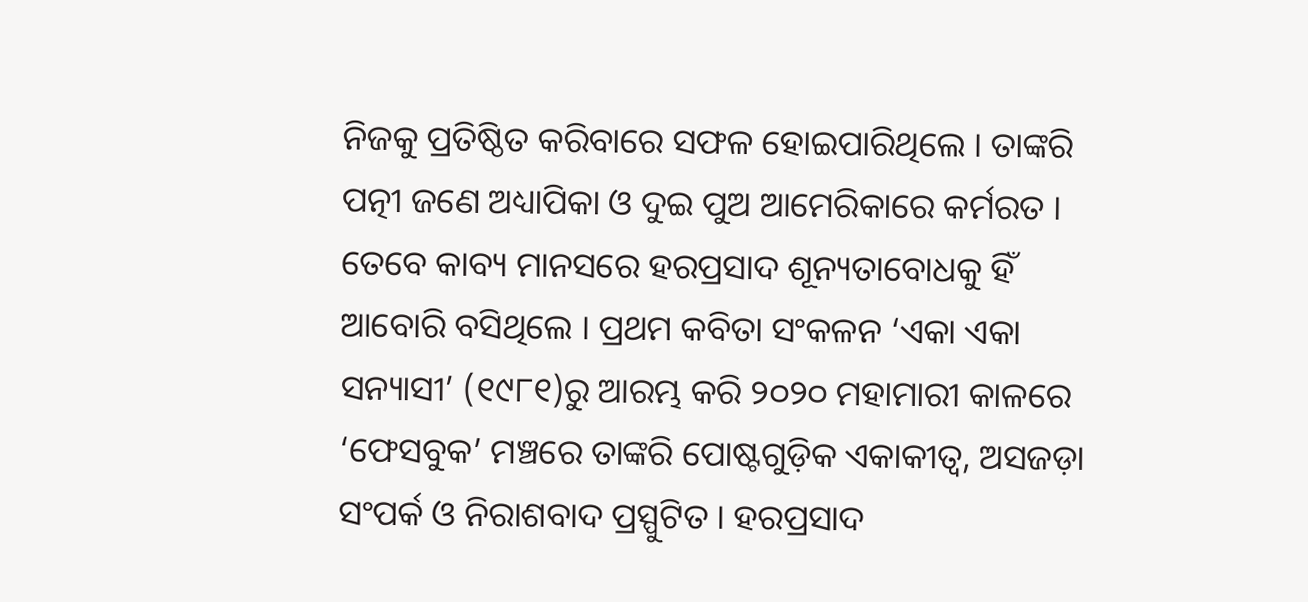ନିଜକୁ ପ୍ରତିଷ୍ଠିତ କରିବାରେ ସଫଳ ହୋଇପାରିଥିଲେ । ତାଙ୍କରି ପତ୍ନୀ ଜଣେ ଅଧ୍ୟାପିକା ଓ ଦୁଇ ପୁଅ ଆମେରିକାରେ କର୍ମରତ । ତେବେ କାବ୍ୟ ମାନସରେ ହରପ୍ରସାଦ ଶୂନ୍ୟତାବୋଧକୁ ହିଁ ଆବୋରି ବସିଥିଲେ । ପ୍ରଥମ କବିତା ସଂକଳନ ‘ଏକା ଏକା ସନ୍ୟାସୀ’ (୧୯୮୧)ରୁ ଆରମ୍ଭ କରି ୨୦୨୦ ମହାମାରୀ କାଳରେ ‘ଫେସବୁକ’ ମଞ୍ଚରେ ତାଙ୍କରି ପୋଷ୍ଟଗୁଡ଼ିକ ଏକାକୀତ୍ୱ, ଅସଜଡ଼ା ସଂପର୍କ ଓ ନିରାଶବାଦ ପ୍ରସ୍ପୁଟିତ । ହରପ୍ରସାଦ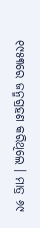୧୯୫୩ରେ ଜନ୍ମଗ୍ରହଣ କରିଥିଲେ । ମାତ୍ର ୬୯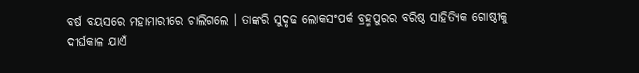ବର୍ଷ ବୟସରେ ମହାମାରୀରେ ଚାଲିଗଲେ । ତାଙ୍କରି ସୁଦୃଢ ଲୋକସଂପର୍କ ବ୍ରହ୍ମପୁରର ବରିଷ୍ଠ ସାହିତ୍ୟିକ ଗୋଷ୍ଠୀକୁ ଦୀର୍ଘକାଳ ଯାଏଁ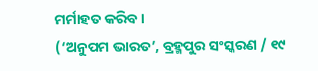ମର୍ମାହତ କରିବ ।
(‘ଅନୁପମ ଭାରତ’, ବ୍ରହ୍ମପୁର ସଂସ୍କରଣ / ୧୯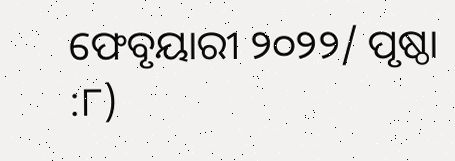ଫେବୃୟାରୀ ୨୦୨୨/ ପୃଷ୍ଠା :୮)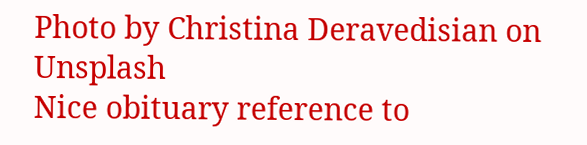Photo by Christina Deravedisian on Unsplash
Nice obituary reference to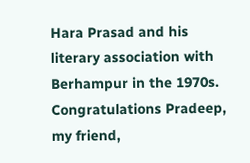Hara Prasad and his literary association with Berhampur in the 1970s. Congratulations Pradeep, my friend,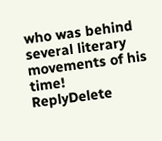who was behind several literary movements of his time!
ReplyDelete